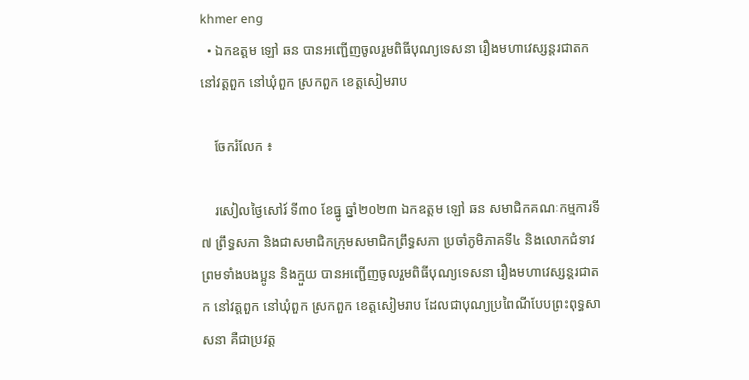khmer eng
  • ឯកឧត្តម ឡៅ ឆន បានអញ្ជើញចូលរួមពិធីបុណ្យទេសនា រឿងមហាវេស្សន្តរជាតក នៅវត្តពួក នៅឃុំពួក ស្រកពួក ខេត្តសៀមរាប

    ចែករំលែក ៖

    រសៀលថ្ងៃសៅរ៍ ទី៣០ ខែធ្នូ ឆ្នាំ២០២៣ ឯកឧត្តម ឡៅ ឆន សមាជិកគណៈកម្មការទី៧ ព្រឹទ្ធសភា និងជាសមាជិកក្រុមសមាជិកព្រឹទ្ធសភា ប្រចាំភូមិភាគទី៤ និងលោកជំទាវ ព្រមទាំងបងប្អូន និងក្មួយ បានអញ្ជើញចូលរួមពិធីបុណ្យទេសនា រឿងមហាវេស្សន្តរជាតក នៅវត្តពួក នៅឃុំពួក ស្រកពួក ខេត្តសៀមរាប ដែលជាបុណ្យប្រពៃណីបែបព្រះពុទ្ធសាសនា គឺជាប្រវត្ត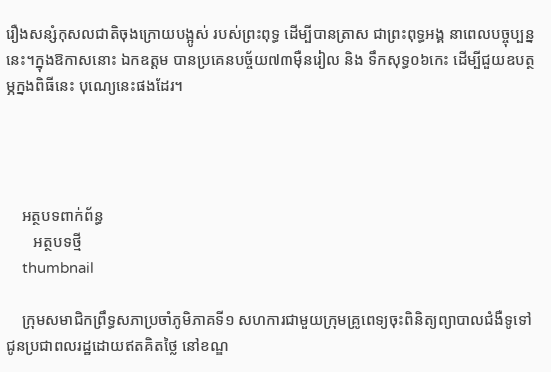រឿងសន្សំកុសលជាតិចុងក្រោយបង្អូស់ របស់ព្រះពុទ្ធ ដើម្បីបានត្រាស ជាព្រះពុទ្ធអង្គ នាពេលបច្ចុប្បន្ននេះ។ក្នុងឱកាសនោះ ឯកឧត្តម បានប្រគេនបច្ច័យ៧៣មុឺនរៀល និង ទឹកសុទ្ធ០៦កេះ ដើម្បីជួយឧបត្ថម្ភក្នងពិធីនេះ បុណ្យេនេះផងដែរ។




    អត្ថបទពាក់ព័ន្ធ
       អត្ថបទថ្មី
    thumbnail

    ក្រុមសមាជិកព្រឹទ្ធសភាប្រចាំភូមិភាគទី១ សហការជាមួយក្រុមគ្រូពេទ្យចុះពិនិត្យព្យាបាលជំងឺទូទៅជូនប្រជាពលរដ្ឋដោយឥតគិតថ្លៃ នៅខណ្ឌ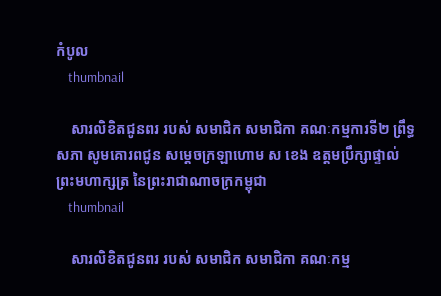កំបូល
    thumbnail

    សារលិខិតជូនពរ របស់ សមាជិក សមាជិកា គណៈកម្មការទី២ ព្រឹទ្ធសភា សូមគោរពជូន សម្តេចក្រឡាហោម ស ខេង ឧត្តមប្រឹក្សាផ្ទាល់ព្រះមហាក្សត្រ នៃព្រះរាជាណាចក្រកម្ពុជា
    thumbnail

    សារលិខិតជូនពរ របស់ សមាជិក សមាជិកា គណៈកម្ម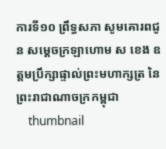ការទី១០ ព្រឹទ្ធសភា សូមគោរពជូន សម្តេចក្រឡាហោម ស ខេង ឧត្តមប្រឹក្សាផ្ទាល់ព្រះមហាក្សត្រ នៃព្រះរាជាណាចក្រកម្ពុជា
    thumbnail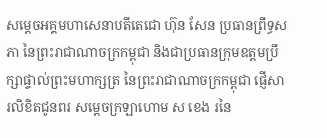សម្តេចអគ្គមហាសេនាបតីតេជោ ហ៊ុន សែន ប្រធានព្រឹទ្ធសភា នៃព្រះរាជាណាចក្រកម្ពុជា និងជាប្រធានក្រុមឧត្តមប្រឹក្សាផ្ទាល់ព្រះមហាក្សត្រ នៃព្រះរាជាណាចក្រកម្ពុជា ផ្ញើសារលិខិតជូនពរ សម្តេចក្រឡាហោម ស ខេង រនៃ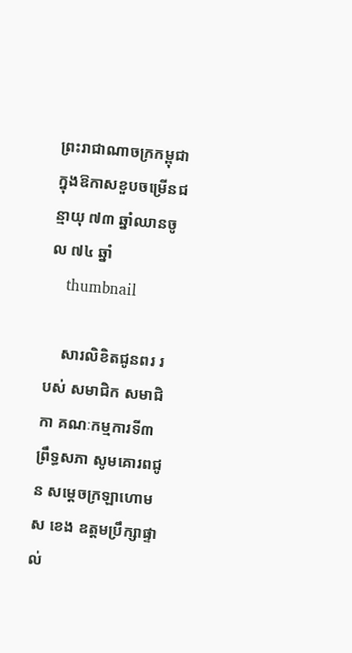ព្រះរាជាណាចក្រកម្ពុជា ក្នុងឱកាសខួបចម្រើនជន្មាយុ ៧៣ ឆ្នាំឈានចូល ៧៤ ឆ្នាំ
    thumbnail

    សារលិខិតជូនពរ របស់ សមាជិក សមាជិកា គណៈកម្មការទី៣ ព្រឹទ្ធសភា សូមគោរពជូន សម្តេចក្រឡាហោម ស ខេង ឧត្តមប្រឹក្សាផ្ទាល់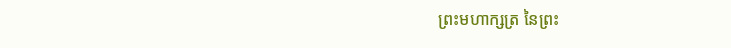ព្រះមហាក្សត្រ នៃព្រះ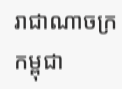រាជាណាចក្រកម្ពុជា